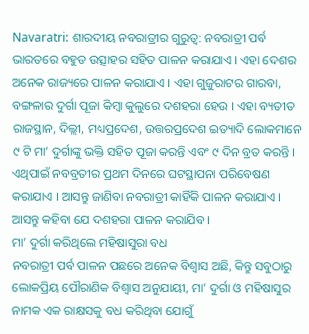Navaratri: ଶାରଦୀୟ ନବରାତ୍ରୀର ଗୁରୁତ୍ୱ: ନବରାତ୍ରୀ ପର୍ବ ଭାରତରେ ବହୁତ ଉତ୍ସାହର ସହିତ ପାଳନ କରାଯାଏ । ଏହା ଦେଶର ଅନେକ ରାଜ୍ୟରେ ପାଳନ କରାଯାଏ । ଏହା ଗୁଜୁରାଟର ଗାରବା, ବଙ୍ଗଳାର ଦୁର୍ଗା ପୂଜା କିମ୍ବା କୁଲୁରେ ଦଶହରା ହେଉ । ଏହା ବ୍ୟତୀତ ରାଜସ୍ଥାନ, ଦିଲ୍ଲୀ, ମଧ୍ୟପ୍ରଦେଶ, ଉତ୍ତରପ୍ରଦେଶ ଇତ୍ୟାଦି ଲୋକମାନେ ୯ ଟି ମା’ ଦୁର୍ଗାଙ୍କୁ ଭକ୍ତି ସହିତ ପୂଜା କରନ୍ତି ଏବଂ ୯ ଦିନ ବ୍ରତ କରନ୍ତି । ଏଥିପାଇଁ ନବବ୍ରତୀର ପ୍ରଥମ ଦିନରେ ଘଟସ୍ଥାପନା ପରିବେଷଣ କରାଯାଏ । ଆସନ୍ତୁ ଜାଣିବା ନବରାତ୍ରୀ କାହିଁକି ପାଳନ କରାଯାଏ । ଆସନ୍ତୁ କହିବା ଯେ ଦଶହରା ପାଳନ କରାଯିବ ।
ମା’ ଦୁର୍ଗା କରିଥିଲେ ମହିଷାସୁରା ବଧ
ନବରାତ୍ରୀ ପର୍ବ ପାଳନ ପଛରେ ଅନେକ ବିଶ୍ୱାସ ଅଛି, କିନ୍ତୁ ସବୁଠାରୁ ଲୋକପ୍ରିୟ ପୌରାଣିକ ବିଶ୍ୱାସ ଅନୁଯାୟୀ, ମା’ ଦୁର୍ଗା ଓ ମହିଷାସୁର ନାମକ ଏକ ରାକ୍ଷସକୁ ବଧ କରିଥିବା ଯୋଗୁଁ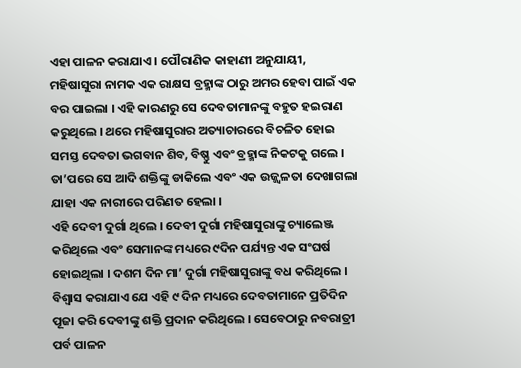ଏହା ପାଳନ କରାଯାଏ । ପୌରାଣିକ କାହାଣୀ ଅନୁଯାୟୀ, ମହିଷାସୁରା ନାମକ ଏକ ରାକ୍ଷସ ବ୍ରହ୍ମାଙ୍କ ଠାରୁ ଅମର ହେବା ପାଇଁ ଏକ ବର ପାଇଲା । ଏହି କାରଣରୁ ସେ ଦେବତାମାନଙ୍କୁ ବହୁତ ହଇରାଣ କରୁଥିଲେ । ଥରେ ମହିଷାସୁରାର ଅତ୍ୟାଚାରରେ ବିଚଳିତ ହୋଇ ସମସ୍ତ ଦେବତା ଭଗବାନ ଶିବ, ବିଷ୍ଣୁ ଏବଂ ବ୍ରହ୍ମାଙ୍କ ନିକଟକୁ ଗଲେ । ତା’ପରେ ସେ ଆଦି ଶକ୍ତିଙ୍କୁ ଡାକିଲେ ଏବଂ ଏକ ଉଜ୍ଜ୍ୱଳତା ଦେଖାଗଲା ଯାହା ଏକ ନାରୀରେ ପରିଣତ ହେଲା ।
ଏହି ଦେବୀ ଦୁର୍ଗା ଥିଲେ । ଦେବୀ ଦୁର୍ଗା ମହିଷାସୁରାଙ୍କୁ ଚ୍ୟାଲେଞ୍ଜ କରିଥିଲେ ଏବଂ ସେମାନଙ୍କ ମଧ୍ୟରେ ୯ଦିନ ପର୍ଯ୍ୟନ୍ତ ଏକ ସଂଘର୍ଷ ହୋଇଥିଲା । ଦଶମ ଦିନ ମା’ ଦୁର୍ଗା ମହିଷାସୁରାଙ୍କୁ ବଧ କରିଥିଲେ । ବିଶ୍ୱାସ କରାଯାଏ ଯେ ଏହି ୯ ଦିନ ମଧ୍ୟରେ ଦେବତାମାନେ ପ୍ରତିଦିନ ପୂଜା କରି ଦେବୀଙ୍କୁ ଶକ୍ତି ପ୍ରଦାନ କରିଥିଲେ । ସେବେଠାରୁ ନବରାତ୍ରୀ ପର୍ବ ପାଳନ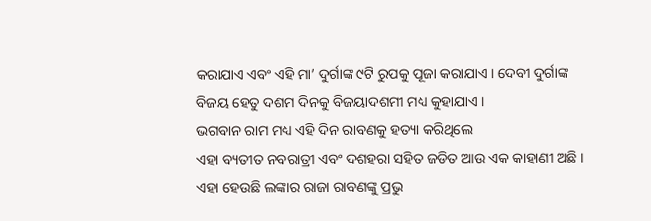କରାଯାଏ ଏବଂ ଏହି ମା’ ଦୁର୍ଗାଙ୍କ ୯ଟି ରୁପକୁ ପୂଜା କରାଯାଏ । ଦେବୀ ଦୁର୍ଗାଙ୍କ ବିଜୟ ହେତୁ ଦଶମ ଦିନକୁ ବିଜୟାଦଶମୀ ମଧ୍ୟ କୁହାଯାଏ ।
ଭଗବାନ ରାମ ମଧ୍ୟ ଏହି ଦିନ ରାବଣକୁ ହତ୍ୟା କରିଥିଲେ
ଏହା ବ୍ୟତୀତ ନବରାତ୍ରୀ ଏବଂ ଦଶହରା ସହିତ ଜଡିତ ଆଉ ଏକ କାହାଣୀ ଅଛି । ଏହା ହେଉଛି ଲଙ୍କାର ରାଜା ରାବଣଙ୍କୁ ପ୍ରଭୁ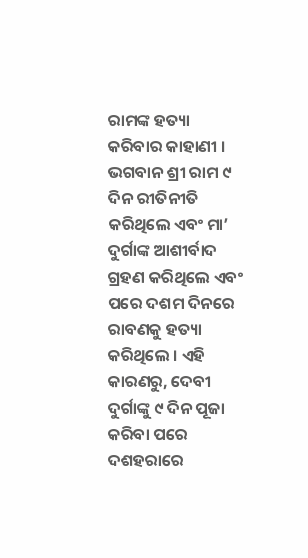ରାମଙ୍କ ହତ୍ୟା କରିବାର କାହାଣୀ । ଭଗବାନ ଶ୍ରୀ ରାମ ୯ ଦିନ ରୀତିନୀତି କରିଥିଲେ ଏବଂ ମା’ ଦୁର୍ଗାଙ୍କ ଆଶୀର୍ବାଦ ଗ୍ରହଣ କରିଥିଲେ ଏବଂ ପରେ ଦଶମ ଦିନରେ ରାବଣକୁ ହତ୍ୟା କରିଥିଲେ । ଏହି କାରଣରୁ, ଦେବୀ ଦୁର୍ଗାଙ୍କୁ ୯ ଦିନ ପୂଜା କରିବା ପରେ ଦଶହରାରେ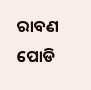ରାବଣ ପୋଡି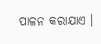ପାଳନ କରାଯାଏ ।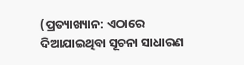(ପ୍ରତ୍ୟାଖ୍ୟାନ: ଏଠାରେ ଦିଆଯାଇଥିବା ସୂଚନା ସାଧାରଣ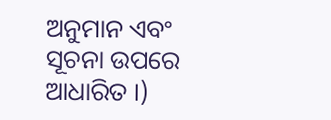ଅନୁମାନ ଏବଂ ସୂଚନା ଉପରେ ଆଧାରିତ ।)